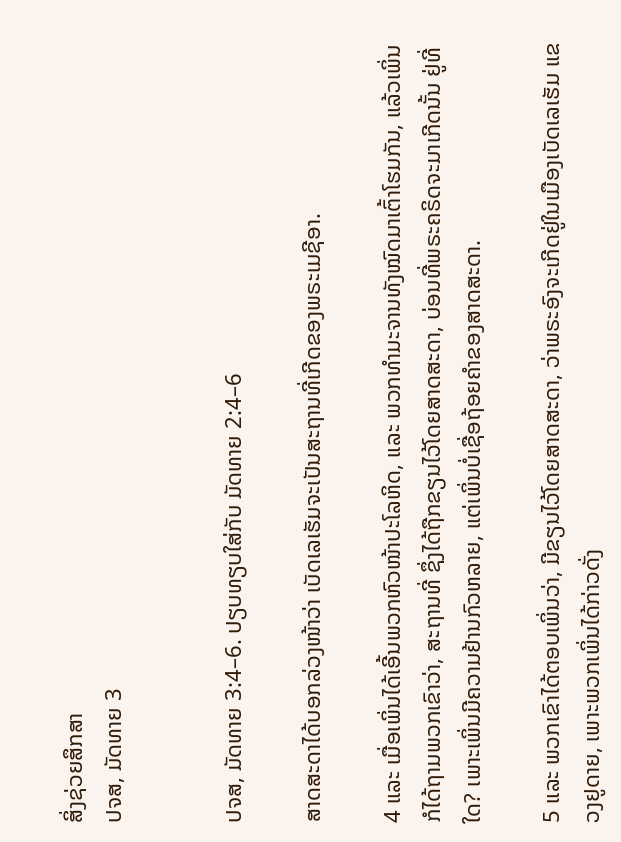ສິ່ງຊ່ວຍສຶກສາ
ປຈສ, ມັດທາຍ 3


ປຈສ, ມັດທາຍ 3:4–6. ປຽບທຽບໃສ່ກັບ ມັດທາຍ 2:4–6

ສາດສະດາໄດ້ບອກລ່ວງໜ້າວ່າ ເບັດເລເຮັມຈະເປັນສະຖານທີ່ເກີດຂອງພຣະເມຊີອາ.

4 ແລະ ເມື່ອເພິ່ນໄດ້ເອີ້ນພວກຫົວໜ້າປະໂລຫິດ, ແລະ ພວກທຳມະຈານທັງໝົດມາເຕົ້າໂຮມກັນ, ແລ້ວເພິ່ນກໍໄດ້ຖາມພວກເຂົາວ່າ, ສະຖານທີ່ ຊຶ່ງໄດ້ຖືກຂຽນໄວ້ໂດຍສາດສະດາ, ບ່ອນທີ່ພຣະຄຣິດຈະມາເກີດນັ້ນ ຢູ່ທີ່ໃດ? ເພາະເພິ່ນມີຄວາມຢ້ານກົວຫລາຍ, ແຕ່ເພິ່ນບໍ່ເຊື່ອຖ້ອຍຄຳຂອງສາດສະດາ.

5 ແລະ ພວກເຂົາໄດ້ຕອບເພິ່ນວ່າ, ມີຂຽນໄວ້ໂດຍສາດສະດາ, ວ່າພຣະອົງຈະເກີດຢູ່ໃນເມືອງເບັດເລເຮັມ ແຂວງຢູດາຍ, ເພາະພວກເພິ່ນໄດ້ກ່າວດັ່ງ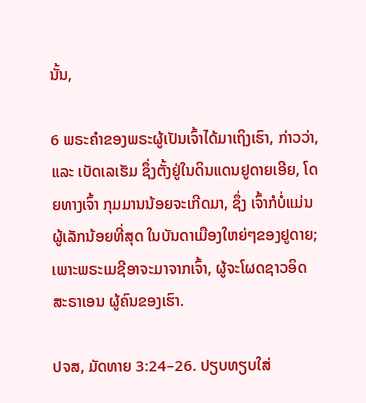ນັ້ນ,

6 ພຣະຄຳຂອງພຣະຜູ້ເປັນເຈົ້າໄດ້ມາເຖິງເຮົາ, ກ່າວວ່າ, ແລະ ເບັດເລເຮັມ ຊຶ່ງຕັ້ງຢູ່ໃນດິນແດນຢູດາຍເອີຍ, ໂດຍທາງເຈົ້າ ກຸມມານນ້ອຍຈະເກີດມາ, ຊຶ່ງ ເຈົ້າກໍບໍ່ແມ່ນຜູ້ເລັກນ້ອຍທີ່ສຸດ ໃນບັນດາເມືອງໃຫຍ່ໆຂອງຢູດາຍ; ເພາະພຣະເມຊີອາຈະມາຈາກເຈົ້າ, ຜູ້ຈະໂຜດຊາວອິດສະຣາເອນ ຜູ້ຄົນຂອງເຮົາ.

ປຈສ, ມັດທາຍ 3:24–26. ປຽບທຽບໃສ່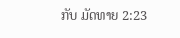ກັບ ມັດທາຍ 2:23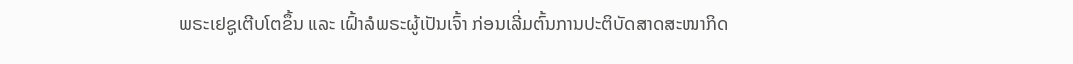ພຣະເຢຊູເຕີບໂຕຂຶ້ນ ແລະ ເຝົ້າລໍພຣະຜູ້ເປັນເຈົ້າ ກ່ອນເລີ່ມຕົ້ນການປະຕິບັດສາດສະໜາກິດ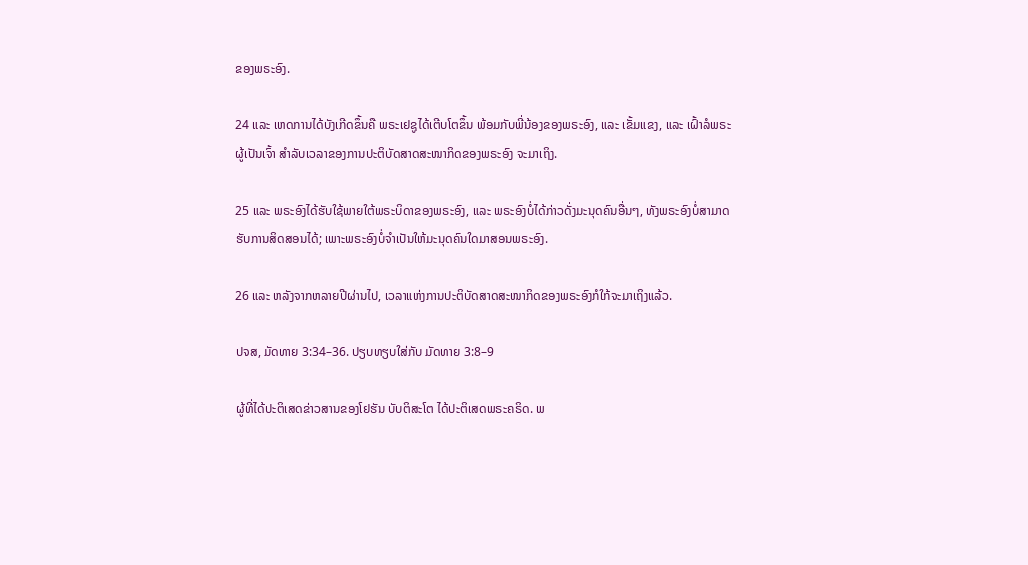ຂອງພຣະອົງ.

24 ແລະ ເຫດການໄດ້ບັງເກີດຂຶ້ນຄື ພຣະເຢຊູໄດ້ເຕີບໂຕຂຶ້ນ ພ້ອມກັບພີ່ນ້ອງຂອງພຣະອົງ, ແລະ ເຂັ້ມແຂງ, ແລະ ເຝົ້າລໍພຣະຜູ້ເປັນເຈົ້າ ສຳລັບເວລາຂອງການປະຕິບັດສາດສະໜາກິດຂອງພຣະອົງ ຈະມາເຖິງ.

25 ແລະ ພຣະອົງໄດ້ຮັບໃຊ້ພາຍໃຕ້ພຣະບິດາຂອງພຣະອົງ, ແລະ ພຣະອົງບໍ່ໄດ້ກ່າວດັ່ງມະນຸດຄົນອື່ນໆ, ທັງພຣະອົງບໍ່ສາມາດຮັບການສິດສອນໄດ້; ເພາະພຣະອົງບໍ່ຈຳເປັນໃຫ້ມະນຸດຄົນໃດມາສອນພຣະອົງ.

26 ແລະ ຫລັງຈາກຫລາຍປີຜ່ານໄປ, ເວລາແຫ່ງການປະຕິບັດສາດສະໜາກິດຂອງພຣະອົງກໍໃກ້ຈະມາເຖິງແລ້ວ.

ປຈສ, ມັດທາຍ 3:34–36. ປຽບທຽບໃສ່ກັບ ມັດທາຍ 3:8–9

ຜູ້ທີ່ໄດ້ປະຕິເສດຂ່າວສານຂອງໂຢຮັນ ບັບຕິສະໂຕ ໄດ້ປະຕິເສດພຣະຄຣິດ. ພ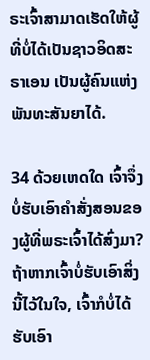ຣະເຈົ້າສາມາດເຮັດໃຫ້ຜູ້ທີ່ບໍ່ໄດ້ເປັນຊາວອິດສະຣາເອນ ເປັນຜູ້ຄົນແຫ່ງພັນທະສັນຍາໄດ້.

34 ດ້ວຍເຫດໃດ ເຈົ້າຈຶ່ງບໍ່ຮັບເອົາຄຳສັ່ງສອນຂອງຜູ້ທີ່ພຣະເຈົ້າໄດ້ສົ່ງມາ? ຖ້າຫາກເຈົ້າບໍ່ຮັບເອົາສິ່ງນີ້ໄວ້ໃນໃຈ, ເຈົ້າກໍບໍ່ໄດ້ຮັບເອົາ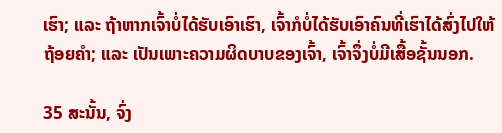ເຮົາ; ແລະ ຖ້າຫາກເຈົ້າບໍ່ໄດ້ຮັບເອົາເຮົາ, ເຈົ້າກໍບໍ່ໄດ້ຮັບເອົາຄົນທີ່ເຮົາໄດ້ສົ່ງໄປໃຫ້ຖ້ອຍຄຳ; ແລະ ເປັນເພາະຄວາມຜິດບາບຂອງເຈົ້າ, ເຈົ້າຈຶ່ງບໍ່ມີເສື້ອຊັ້ນນອກ.

35 ສະນັ້ນ, ຈົ່ງ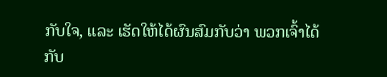ກັບໃຈ, ແລະ ເຮັດໃຫ້ໄດ້ຜົນສົມກັບວ່າ ພວກເຈົ້າໄດ້ກັບ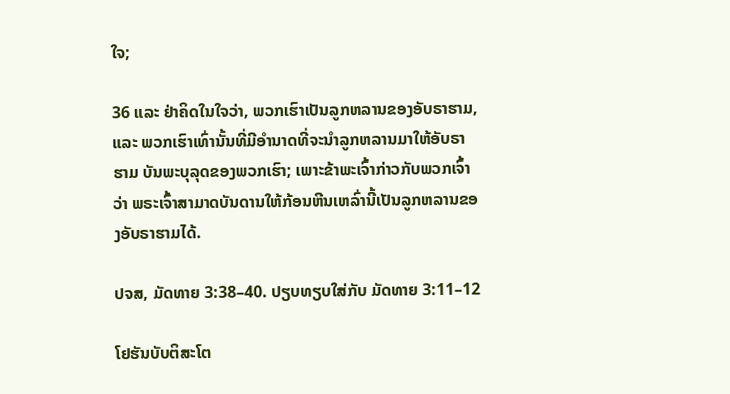ໃຈ;

36 ແລະ ຢ່າຄິດໃນໃຈວ່າ, ພວກເຮົາເປັນລູກຫລານຂອງອັບຣາຮາມ, ແລະ ພວກເຮົາເທົ່ານັ້ນທີ່ມີອຳນາດທີ່ຈະນຳລູກຫລານມາໃຫ້ອັບຣາຮາມ ບັນພະບຸລຸດຂອງພວກເຮົາ; ເພາະຂ້າພະເຈົ້າກ່າວກັບພວກເຈົ້າວ່າ ພຣະເຈົ້າສາມາດບັນດານໃຫ້ກ້ອນຫີນເຫລົ່ານີ້ເປັນລູກຫລານຂອງອັບຣາຮາມໄດ້.

ປຈສ, ມັດທາຍ 3:38–40. ປຽບທຽບໃສ່ກັບ ມັດທາຍ 3:11–12

ໂຢຮັນບັບຕິສະໂຕ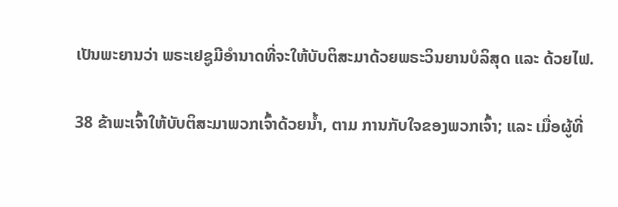ເປັນພະຍານວ່າ ພຣະເຢຊູມີອຳນາດທີ່ຈະໃຫ້ບັບຕິສະມາດ້ວຍພຣະວິນຍານບໍລິສຸດ ແລະ ດ້ວຍໄຟ.

38 ຂ້າພະເຈົ້າໃຫ້ບັບຕິສະມາພວກເຈົ້າດ້ວຍນ້ຳ, ຕາມ ການກັບໃຈຂອງພວກເຈົ້າ; ແລະ ເມື່ອຜູ້ທີ່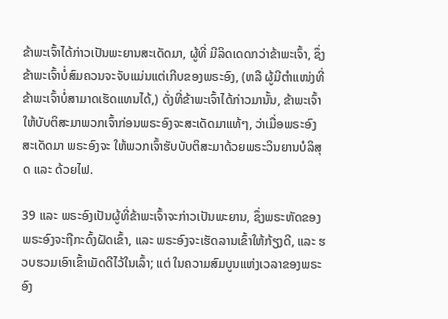ຂ້າພະເຈົ້າໄດ້ກ່າວເປັນພະຍານສະເດັດມາ, ຜູ້ທີ່ ມີລິດເດດກວ່າຂ້າພະເຈົ້າ, ຊຶ່ງຂ້າພະເຈົ້າບໍ່ສົມຄວນຈະຈັບແມ່ນແຕ່ເກີບຂອງພຣະອົງ, (ຫລື ຜູ້ມີຕຳແໜ່ງທີ່ຂ້າພະເຈົ້າບໍ່ສາມາດເຮັດແທນໄດ້,) ດັ່ງທີ່ຂ້າພະເຈົ້າໄດ້ກ່າວມານັ້ນ, ຂ້າພະເຈົ້າໃຫ້ບັບຕິສະມາພວກເຈົ້າກ່ອນພຣະອົງຈະສະເດັດມາແທ້ໆ, ວ່າເມື່ອພຣະອົງສະເດັດມາ ພຣະອົງຈະ ໃຫ້ພວກເຈົ້າຮັບບັບຕິສະມາດ້ວຍພຣະວິນຍານບໍລິສຸດ ແລະ ດ້ວຍໄຟ.

39 ແລະ ພຣະອົງເປັນຜູ້ທີ່ຂ້າພະເຈົ້າຈະກ່າວເປັນພະຍານ, ຊຶ່ງພຣະຫັດຂອງພຣະອົງຈະຖືກະດົ້ງຝັດເຂົ້າ, ແລະ ພຣະອົງຈະເຮັດລານເຂົ້າໃຫ້ກ້ຽງດີ, ແລະ ຮວບຮວມເອົາເຂົ້າເມັດດີໄວ້ໃນເລົ້າ; ແຕ່ ໃນຄວາມສົມບູນແຫ່ງເວລາຂອງພຣະອົງ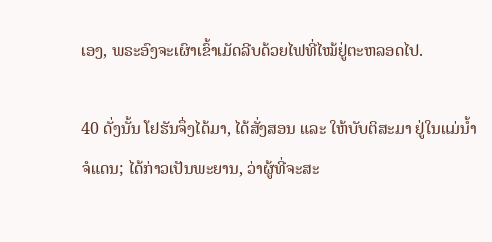ເອງ, ພຣະອົງຈະເຜົາເຂົ້າເມັດລີບດ້ວຍໄຟທີ່ໄໝ້ຢູ່ຕະຫລອດໄປ.

40 ດັ່ງນັ້ນ ໂຢຮັນຈຶ່ງໄດ້ມາ, ໄດ້ສັ່ງສອນ ແລະ ໃຫ້ບັບຕິສະມາ ຢູ່ໃນແມ່ນ້ຳຈໍແດນ; ໄດ້ກ່າວເປັນພະຍານ, ວ່າຜູ້ທີ່ຈະສະ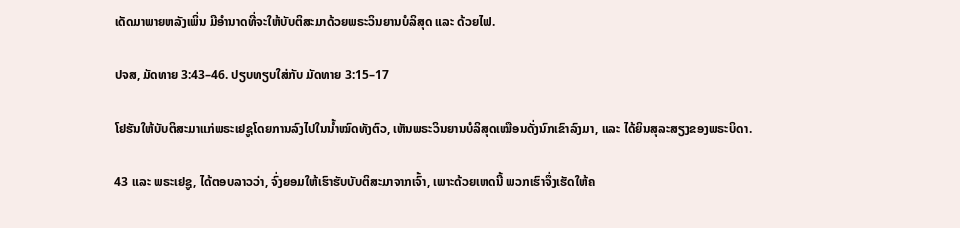ເດັດມາພາຍຫລັງເພິ່ນ ມີອຳນາດທີ່ຈະໃຫ້ບັບຕິສະມາດ້ວຍພຣະວິນຍານບໍລິສຸດ ແລະ ດ້ວຍໄຟ.

ປຈສ, ມັດທາຍ 3:43–46. ປຽບທຽບໃສ່ກັບ ມັດທາຍ 3:15–17

ໂຢຮັນໃຫ້ບັບຕິສະມາແກ່ພຣະເຢຊູໂດຍການລົງໄປໃນນ້ຳໝົດທັງຕົວ, ເຫັນພຣະວິນຍານບໍລິສຸດເໝືອນດັ່ງນົກເຂົາລົງມາ, ແລະ ໄດ້ຍິນສຸລະສຽງຂອງພຣະບິດາ.

43 ແລະ ພຣະເຢຊູ, ໄດ້ຕອບລາວວ່າ, ຈົ່ງຍອມໃຫ້ເຮົາຮັບບັບຕິສະມາຈາກເຈົ້າ, ເພາະດ້ວຍເຫດນີ້ ພວກເຮົາຈຶ່ງເຮັດໃຫ້ຄ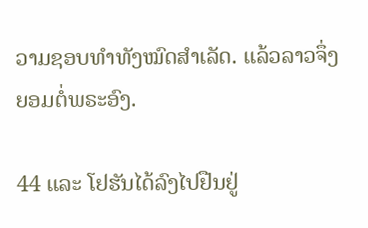ວາມຊອບທຳທັງໝົດສຳເລັດ. ແລ້ວລາວຈຶ່ງຍອມຕໍ່ພຣະອົງ.

44 ແລະ ໂຢຮັນໄດ້ລົງໄປຢືນຢູ່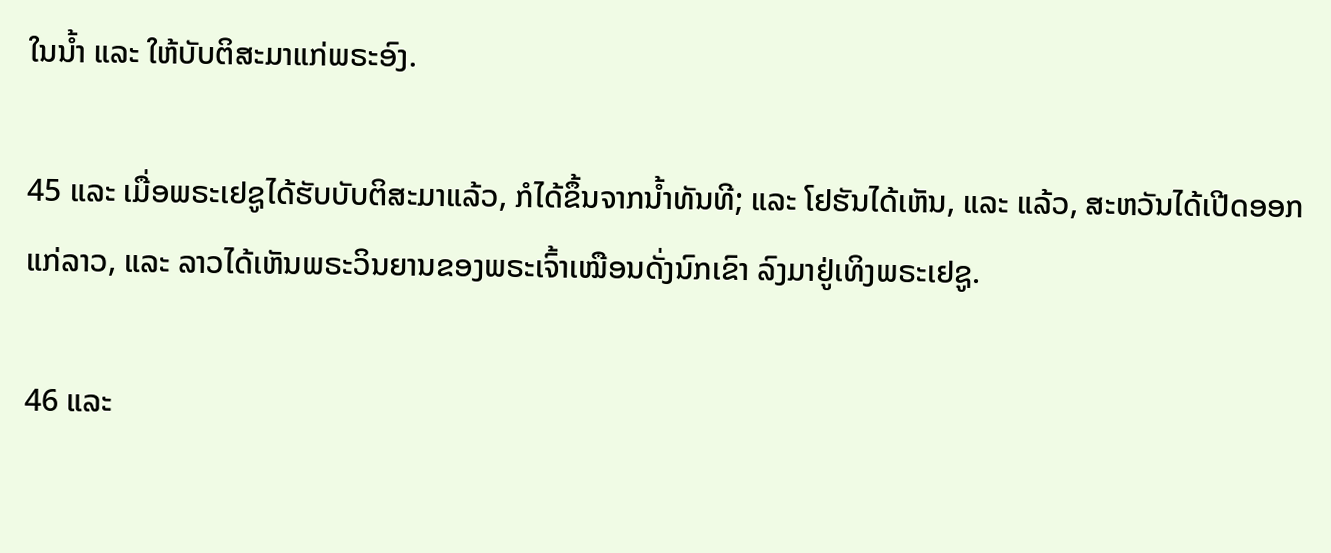ໃນນ້ຳ ແລະ ໃຫ້ບັບຕິສະມາແກ່ພຣະອົງ.

45 ແລະ ເມື່ອພຣະເຢຊູໄດ້ຮັບບັບຕິສະມາແລ້ວ, ກໍໄດ້ຂຶ້ນຈາກນ້ຳທັນທີ; ແລະ ໂຢຮັນໄດ້ເຫັນ, ແລະ ແລ້ວ, ສະຫວັນໄດ້ເປີດອອກແກ່ລາວ, ແລະ ລາວໄດ້ເຫັນພຣະວິນຍານຂອງພຣະເຈົ້າເໝືອນດັ່ງນົກເຂົາ ລົງມາຢູ່ເທິງພຣະເຢຊູ.

46 ແລະ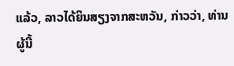ແລ້ວ, ລາວໄດ້ຍິນສຽງຈາກສະຫວັນ, ກ່າວວ່າ, ທ່ານຜູ້ນີ້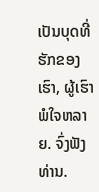ເປັນບຸດທີ່ຮັກຂອງເຮົາ, ຜູ້ເຮົາພໍໃຈຫລາຍ. ຈົ່ງຟັງທ່ານ.